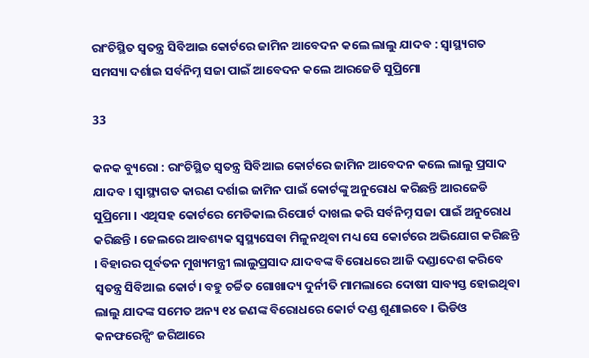ରାଂଚିସ୍ଥିତ ସ୍ୱତନ୍ତ୍ର ସିବିଆଇ କୋର୍ଟରେ ଜାମିନ ଆବେଦନ କଲେ ଲାଲୁ ଯାଦବ : ସ୍ୱାସ୍ଥ୍ୟଗତ ସମସ୍ୟା ଦର୍ଶାଇ ସର୍ବନିମ୍ନ ସଜା ପାଇଁ ଆବେଦନ କଲେ ଆରଜେଡି ସୁପ୍ରିମୋ

33

କନକ ବ୍ୟୁରୋ : ରାଂଚିସ୍ଥିତ ସ୍ୱତନ୍ତ୍ର ସିବିଆଇ କୋର୍ଟରେ ଜାମିନ ଆବେଦନ କଲେ ଲାଲୁ ପ୍ରସାଦ ଯାଦବ । ସ୍ୱାସ୍ଥ୍ୟଗତ କାରଣ ଦର୍ଶାଇ ଜାମିନ ପାଇଁ କୋର୍ଟଙ୍କୁ ଅନୁରୋଧ କରିଛନ୍ତି ଆରଜେଡି ସୁପ୍ରିମୋ । ଏଥିସହ କୋର୍ଟରେ ମେଡିକାଲ ରିପୋର୍ଟ ଦାଖଲ କରି ସର୍ବନିମ୍ନ ସଜା ପାଇଁ ଅନୁରୋଧ କରିଛନ୍ତି । ଜେଲରେ ଆବଶ୍ୟକ ସ୍ୱସ୍ଥ୍ୟସେବା ମିଳୁନଥିବା ମଧ୍ୟ ସେ କୋର୍ଟରେ ଅଭିଯୋଗ କରିଛନ୍ତି । ବିହାରର ପୂର୍ବତନ ମୁଖ୍ୟମନ୍ତ୍ରୀ ଲାଲୁପ୍ରସାଦ ଯାଦବଙ୍କ ବିରୋଧରେ ଆଜି ଦଣ୍ଡାଦେଶ କରିବେ ସ୍ୱତନ୍ତ୍ର ସିବିଆଇ କୋର୍ଟ। ବହୁ ଚର୍ଚ୍ଚିତ ଗୋଖାଦ୍ୟ ଦୁର୍ନୀତି ମାମଲାରେ ଦୋଷୀ ସାବ୍ୟସ୍ତ ହୋଇଥିବା ଲାଲୁ ଯାଦଙ୍କ ସମେତ ଅନ୍ୟ ୧୪ ଜଣଙ୍କ ବିରୋଧରେ କୋର୍ଟ ଦଣ୍ଡ ଶୁଣାଇବେ । ଭିଡିଓ କନଫରେନ୍ସିଂ ଜରିଆରେ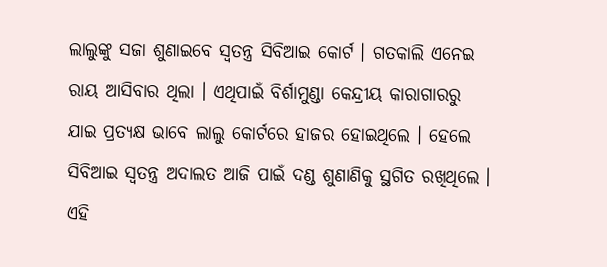ଲାଲୁଙ୍କୁ ସଜା ଶୁଣାଇବେ ସ୍ୱତନ୍ତ୍ର ସିବିଆଇ କୋର୍ଟ । ଗତକାଲି ଏନେଇ ରାୟ ଆସିବାର ଥିଲା । ଏଥିପାଇଁ ବିର୍ଶାମୁଣ୍ଡା କେନ୍ଦ୍ରୀୟ କାରାଗାରରୁ ଯାଇ ପ୍ରତ୍ୟକ୍ଷ ଭାବେ ଲାଲୁ କୋର୍ଟରେ ହାଜର ହୋଇଥିଲେ । ହେଲେ ସିବିଆଇ ସ୍ୱତନ୍ତ୍ର ଅଦାଲତ ଆଜି ପାଇଁ ଦଣ୍ଡ ଶୁଣାଣିକୁ ସ୍ଥଗିତ ରଖିଥିଲେ । ଏହି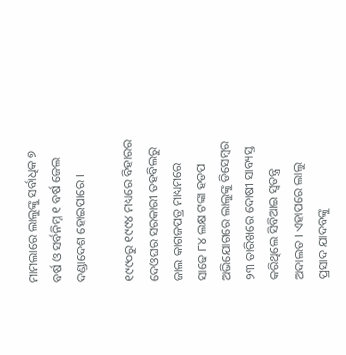ମାମଲାରେ ଲାଲୁଙ୍କୁ ସର୍ବାଧିକ ୭ ବର୍ଷ ଓ ସର୍ବନିମ୍ନ ୧ ବର୍ଷ ଜେଲ ଦଣ୍ଡାଦେଶ ହୋଇପାରେ ।

୧୯୯୦ରୁ ୧୯୯୪ ମଧ୍ୟରେ ବିହାରର ଦେଓଘର ସରକାରୀ ତହବିଲରୁ ଜାଲ କାଗଜପତ୍ର ମାଧ୍ୟମରେ ସାଢେ ୮୪ ଲକ୍ଷ ଟଙ୍କା ହଡପ ଅଭିଯୋଗରେ ଲାଲୁଙ୍କୁ ଡିସେମ୍ବର ୨୩ ତାରିଖରେ ଦୋଷୀ ସାବ୍ୟସ୍ତ କରିଥିଲେ ସିବିଆଇ ସ୍ୱତନ୍ତ୍ର ଅଦାଲତ । ଏହାପରେ ଲାଲୁ ପ୍ରସାଦ ଯାଦବଙ୍କୁ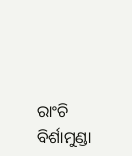ରାଂଚି ବିର୍ଶାମୁଣ୍ଡା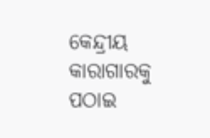କେନ୍ଦ୍ରୀୟ କାରାଗାରକୁ ପଠାଇ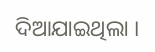ଦିଆଯାଇଥିଲା ।